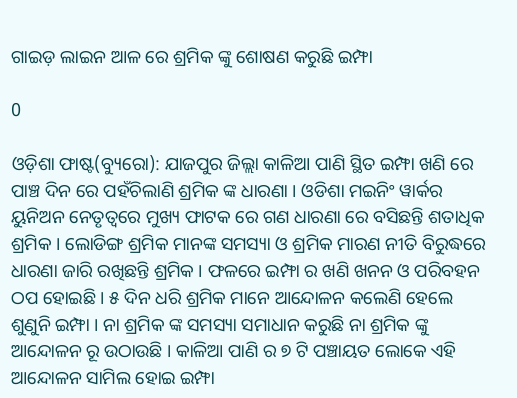ଗାଇଡ଼ ଲାଇନ ଆଳ ରେ ଶ୍ରମିକ ଙ୍କୁ ଶୋଷଣ କରୁଛି ଇମ୍ଫା

0

ଓଡ଼ିଶା ଫାଷ୍ଟ(ବ୍ୟୁରୋ): ଯାଜପୁର ଜିଲ୍ଲା କାଳିଆ ପାଣି ସ୍ଥିତ ଇମ୍ଫା ଖଣି ରେ ପାଞ୍ଚ ଦିନ ରେ ପହଁଚିଲାଣି ଶ୍ରମିକ ଙ୍କ ଧାରଣା । ଓଡିଶା ମଇନିଂ ୱାର୍କର ୟୁନିଅନ ନେତୃତ୍ୱରେ ମୁଖ୍ୟ ଫାଟକ ରେ ଗଣ ଧାରଣା ରେ ବସିଛନ୍ତି ଶତାଧିକ ଶ୍ରମିକ । ଲୋଡିଙ୍ଗ ଶ୍ରମିକ ମାନଙ୍କ ସମସ୍ୟା ଓ ଶ୍ରମିକ ମାରଣ ନୀତି ବିରୁଦ୍ଧରେ ଧାରଣା ଜାରି ରଖିଛନ୍ତି ଶ୍ରମିକ । ଫଳରେ ଇମ୍ଫା ର ଖଣି ଖନନ ଓ ପରିବହନ ଠପ ହୋଇଛି । ୫ ଦିନ ଧରି ଶ୍ରମିକ ମାନେ ଆନ୍ଦୋଳନ କଲେଣି ହେଲେ ଶୁଣୁନି ଇମ୍ଫା । ନା ଶ୍ରମିକ ଙ୍କ ସମସ୍ୟା ସମାଧାନ କରୁଛି ନା ଶ୍ରମିକ ଙ୍କୁ ଆନ୍ଦୋଳନ ରୂ ଉଠାଉଛି । କାଳିଆ ପାଣି ର ୭ ଟି ପଞ୍ଚାୟତ ଲୋକେ ଏହି ଆନ୍ଦୋଳନ ସାମିଲ ହୋଇ ଇମ୍ଫା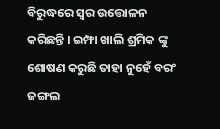ବିରୁଦ୍ଧରେ ସ୍ୱର ଉତ୍ତୋଳନ କରିଛନ୍ତି । ଇମ୍ଫା ଖାଲି ଶ୍ରମିକ ଙ୍କୁ ଶୋଷଣ କରୁଛି ତାହା ନୁହେଁ ବରଂ ଜଙ୍ଗଲ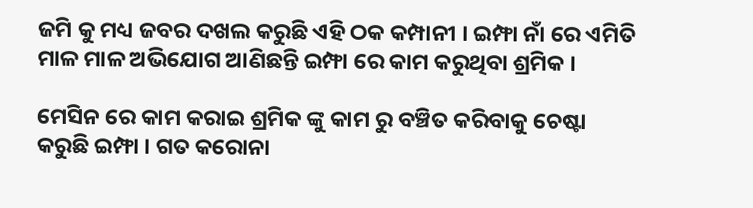ଜମି କୁ ମଧ୍ୟ ଜବର ଦଖଲ କରୁଛି ଏହି ଠକ କମ୍ପାନୀ । ଇମ୍ଫା ନାଁ ରେ ଏମିତି ମାଳ ମାଳ ଅଭିଯୋଗ ଆଣିଛନ୍ତି ଇମ୍ଫା ରେ କାମ କରୁଥିବା ଶ୍ରମିକ ।

ମେସିନ ରେ କାମ କରାଇ ଶ୍ରମିକ ଙ୍କୁ କାମ ରୁ ବଞ୍ଚିତ କରିବାକୁ ଚେଷ୍ଟା କରୁଛି ଇମ୍ଫା । ଗତ କରୋନା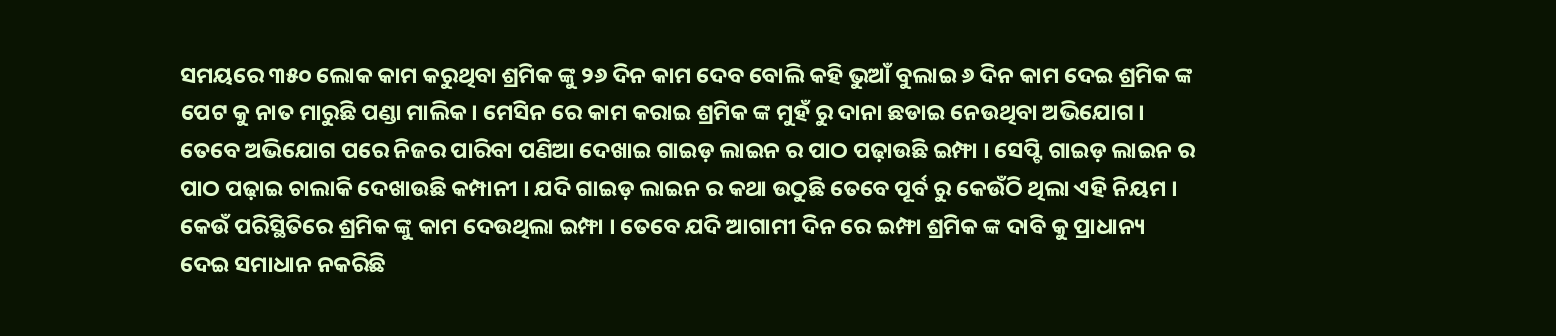ସମୟରେ ୩୫୦ ଲୋକ କାମ କରୁଥିବା ଶ୍ରମିକ ଙ୍କୁ ୨୬ ଦିନ କାମ ଦେବ ବୋଲି କହି ଭୁଆଁ ବୁଲାଇ ୬ ଦିନ କାମ ଦେଇ ଶ୍ରମିକ ଙ୍କ ପେଟ କୁ ନାତ ମାରୁଛି ପଣ୍ଡା ମାଲିକ। ମେସିନ ରେ କାମ କରାଇ ଶ୍ରମିକ ଙ୍କ ମୁହଁ ରୁ ଦାନା ଛଡାଇ ନେଉଥିବା ଅଭିଯୋଗ । ତେବେ ଅଭିଯୋଗ ପରେ ନିଜର ପାରିବା ପଣିଆ ଦେଖାଇ ଗାଇଡ଼ ଲାଇନ ର ପାଠ ପଢ଼ାଉଛି ଇମ୍ଫା । ସେପ୍ଟି ଗାଇଡ଼ ଲାଇନ ର ପାଠ ପଢ଼ାଇ ଚାଲାକି ଦେଖାଉଛି କମ୍ପାନୀ । ଯଦି ଗାଇଡ଼ ଲାଇନ ର କଥା ଉଠୁଛି ତେବେ ପୂର୍ବ ରୁ କେଉଁଠି ଥିଲା ଏହି ନିୟମ । କେଉଁ ପରିସ୍ଥିତିରେ ଶ୍ରମିକ ଙ୍କୁ କାମ ଦେଉଥିଲା ଇମ୍ଫା । ତେବେ ଯଦି ଆଗାମୀ ଦିନ ରେ ଇମ୍ଫା ଶ୍ରମିକ ଙ୍କ ଦାବି କୁ ପ୍ରାଧାନ୍ୟ ଦେଇ ସମାଧାନ ନକରିଛି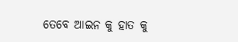ତେବେ ଆଇନ କୁ ହାତ କୁ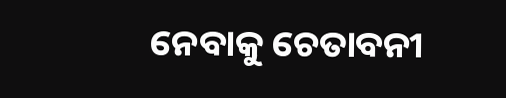ନେବାକୁ ଚେତାବନୀ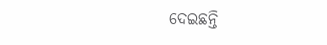ଦେଇଛନ୍ତି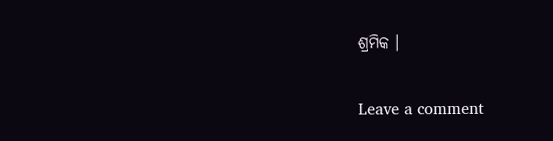ଶ୍ରମିକ ।

Leave a comment